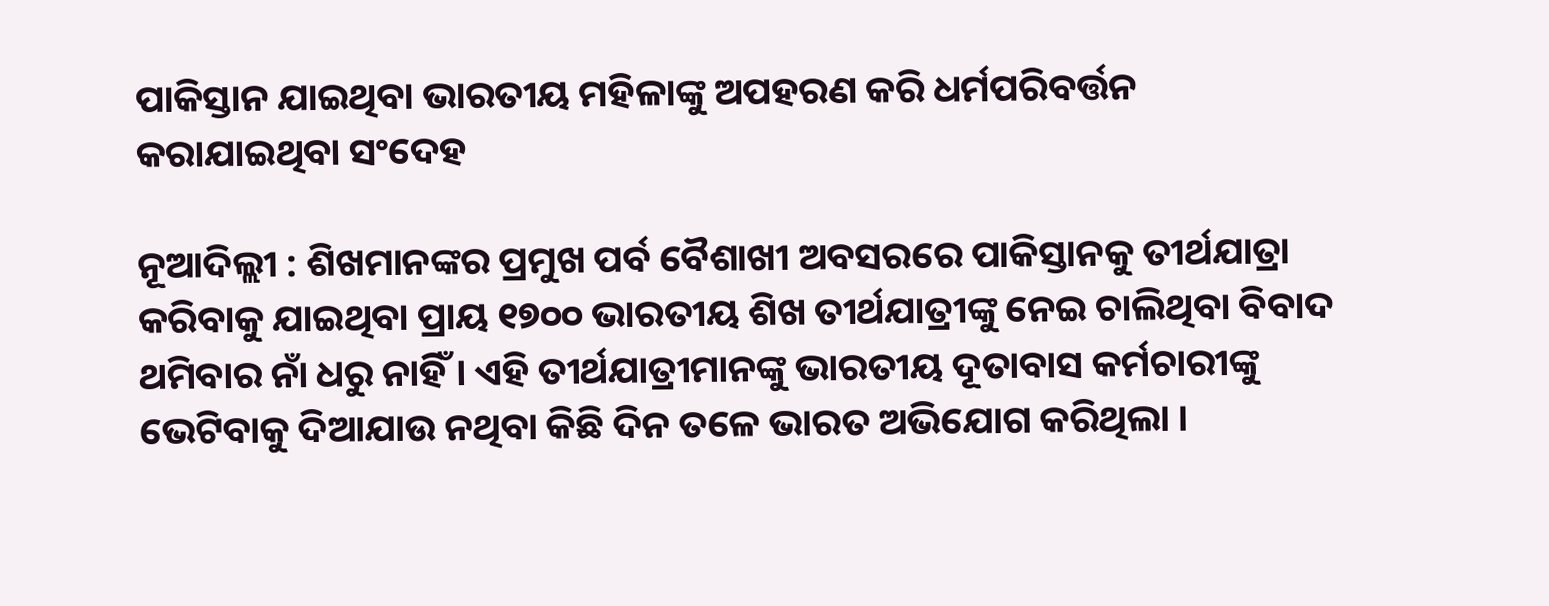ପାକିସ୍ତାନ ଯାଇଥିବା ଭାରତୀୟ ମହିଳାଙ୍କୁ ଅପହରଣ କରି ଧର୍ମପରିବର୍ତ୍ତନ କରାଯାଇଥିବା ସଂଦେହ

ନୂଆଦିଲ୍ଲୀ : ଶିଖମାନଙ୍କର ପ୍ରମୁଖ ପର୍ବ ବୈଶାଖୀ ଅବସରରେ ପାକିସ୍ତାନକୁ ତୀର୍ଥଯାତ୍ରା କରିବାକୁ ଯାଇଥିବା ପ୍ରାୟ ୧୭୦୦ ଭାରତୀୟ ଶିଖ ତୀର୍ଥଯାତ୍ରୀଙ୍କୁ ନେଇ ଚାଲିଥିବା ବିବାଦ ଥମିବାର ନାଁ ଧରୁ ନାହିଁ । ଏହି ତୀର୍ଥଯାତ୍ରୀମାନଙ୍କୁ ଭାରତୀୟ ଦୂତାବାସ କର୍ମଚାରୀଙ୍କୁ ଭେଟିବାକୁ ଦିଆଯାଉ ନଥିବା କିଛି ଦିନ ତଳେ ଭାରତ ଅଭିଯୋଗ କରିଥିଲା ।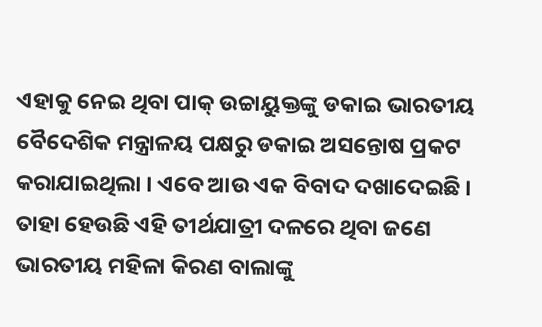ଏହାକୁ ନେଇ ଥିବା ପାକ୍‌ ଉଚ୍ଚାୟୁକ୍ତଙ୍କୁ ଡକାଇ ଭାରତୀୟ ବୈଦେଶିକ ମନ୍ତ୍ରାଳୟ ପକ୍ଷରୁ ଡକାଇ ଅସନ୍ତୋଷ ପ୍ରକଟ କରାଯାଇଥିଲା । ଏବେ ଆଉ ଏକ ବିବାଦ ଦଖାଦେଇଛି । ତାହା ହେଉଛି ଏହି ତୀର୍ଥଯାତ୍ରୀ ଦଳରେ ଥିବା ଜଣେ ଭାରତୀୟ ମହିଳା କିରଣ ବାଲାଙ୍କୁ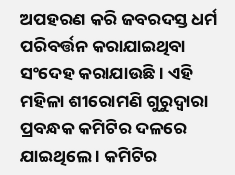ଅପହରଣ କରି ଜବରଦସ୍ତ ଧର୍ମ ପରିବର୍ତ୍ତନ କରାଯାଇଥିବା ସଂଦେହ କରାଯାଉଛି । ଏହି ମହିଳା ଶୀରୋମଣି ଗୁରୁଦ୍ୱାରା ପ୍ରବନ୍ଧକ କମିଟିର ଦଳରେ ଯାଇଥିଲେ । କମିଟିର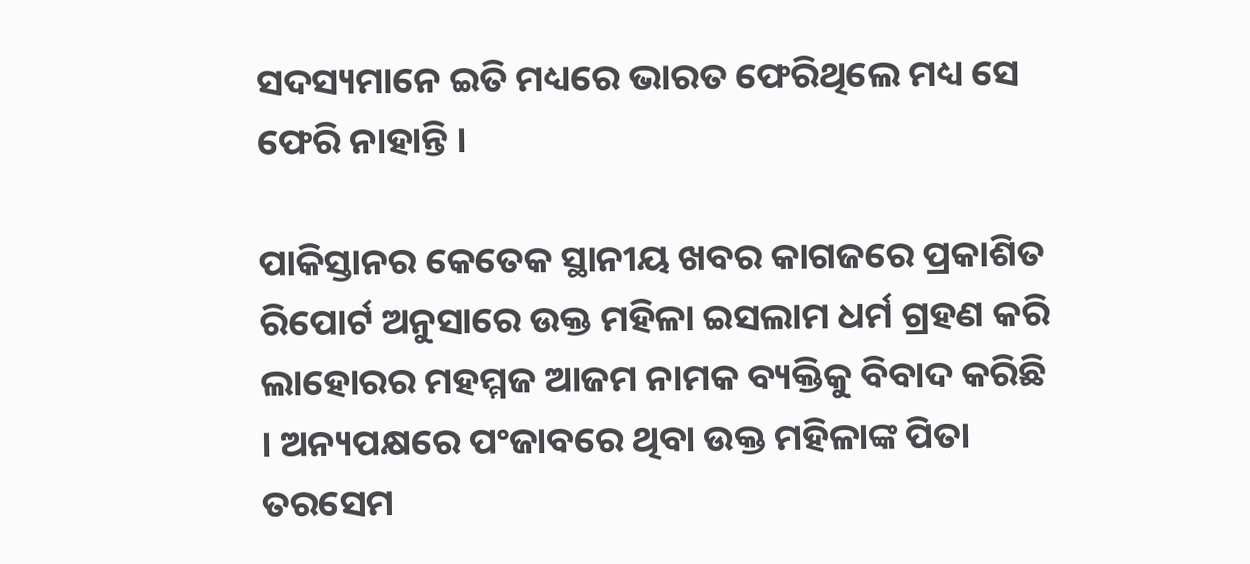ସଦସ୍ୟମାନେ ଇତି ମଧ୍ୟରେ ଭାରତ ଫେରିଥିଲେ ମଧ୍ୟ ସେ ଫେରି ନାହାନ୍ତି ।

ପାକିସ୍ତାନର କେତେକ ସ୍ଥାନୀୟ ଖବର କାଗଜରେ ପ୍ରକାଶିତ ରିପୋର୍ଟ ଅନୁସାରେ ଉକ୍ତ ମହିଳା ଇସଲାମ ଧର୍ମ ଗ୍ରହଣ କରି ଲାହୋରର ମହମ୍ମଜ ଆଜମ ନାମକ ବ୍ୟକ୍ତିକୁ ବିବାଦ କରିଛି । ଅନ୍ୟପକ୍ଷରେ ପଂଜାବରେ ଥିବା ଉକ୍ତ ମହିଳାଙ୍କ ପିତା ତରସେମ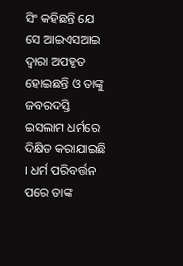ସିଂ କହିଛନ୍ତି ଯେ ସେ ଆଇଏସଆଇ ଦ୍ୱାରା ଅପହୃତ ହୋଇଛନ୍ତି ଓ ତାଙ୍କୁ ଜବରଦସ୍ତି ଇସଲାମ ଧର୍ମରେ ଦିକ୍ଷିତ କରାଯାଇଛି । ଧର୍ମ ପରିବର୍ତ୍ତନ ପରେ ତାଙ୍କ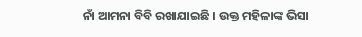ନାଁ ଆମନା ବିବି ରଖାଯାଇଛି । ଉକ୍ତ ମହିଳାଙ୍କ ଭିସା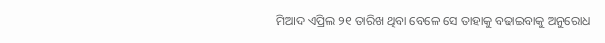ମିଆଦ ଏପ୍ରିଲ ୨୧ ତାରିଖ ଥିବା ବେଳେ ସେ ତାହାକୁ ବଢାଇବାକୁ ଅନୁରୋଧ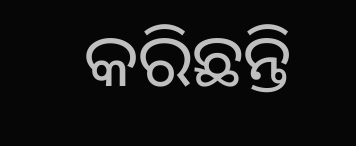କରିଛନ୍ତି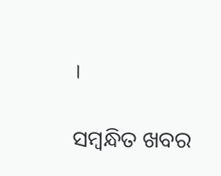।

ସମ୍ବନ୍ଧିତ ଖବର